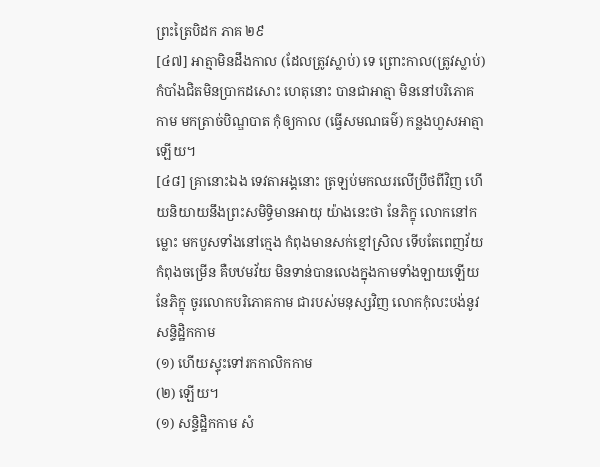ព្រះត្រៃបិដក ភាគ ២៩
[៤៧] អាត្មាមិនដឹងកាល (ដែលត្រូវស្លាប់) ទេ ព្រោះកាល(ត្រូវស្លាប់) កំបាំងជិតមិនប្រាកដសោះ ហេតុនោះ បានជាអាត្មា មិននៅបរិភោគកាម មកត្រាច់បិណ្ឌបាត កុំឲ្យកាល (ធ្វើសមណធម៌) កន្លងហួសអាត្មាឡើយ។
[៤៨] គ្រានោះឯង ទេវតាអង្គនោះ ត្រឡប់មកឈរលើប្រឹថពីវិញ ហើយនិយាយនឹងព្រះសមិទ្ធិមានអាយុ យ៉ាងនេះថា នែភិក្ខុ លោកនៅកម្លោះ មកបួសទាំងនៅក្មេង កំពុងមានសក់ខ្មៅស្រិល ទើបតែពេញវ័យ កំពុងចម្រើន គឺបឋមវ័យ មិនទាន់បានលេងក្នុងកាមទាំងឡាយឡើយ នែភិក្ខុ ចូរលោកបរិភោគកាម ជារបស់មនុស្សវិញ លោកកុំលះបង់នូវសន្ទិដ្ឋិកកាម
(១) ហើយស្ទុះទៅរកកាលិកកាម
(២) ឡើយ។
(១) សន្ទិដ្ឋិកកាម សំ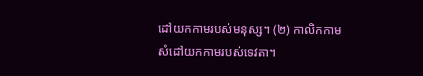ដៅយកកាមរបស់មនុស្ស។ (២) កាលិកកាម សំដៅយកកាមរបស់ទេវតា។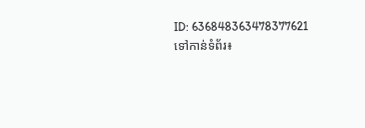ID: 636848363478377621
ទៅកាន់ទំព័រ៖